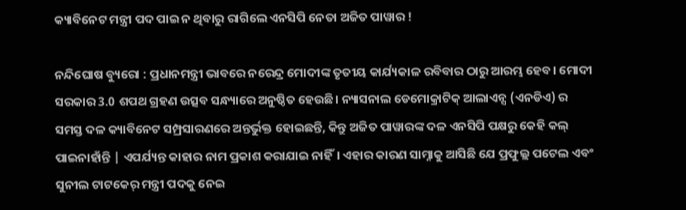କ୍ୟାବିନେଟ ମନ୍ତ୍ରୀ ପଦ ପାଇ ନ ଥିବାରୁ ରାଗିଲେ ଏନସିପି ନେତା ଅଜିତ ପାୱାର !

ନନ୍ଦିଘୋଷ ବ୍ୟୁରୋ : ପ୍ରଧାନମନ୍ତ୍ରୀ ଭାବରେ ନରେନ୍ଦ୍ର ମୋଦୀଙ୍କ ତୃତୀୟ କାର୍ଯ୍ୟକାଳ ରବିବାର ଠାରୁ ଆରମ୍ଭ ହେବ। ମୋଦୀ ସରକାର 3.0 ଶପଥ ଗ୍ରହଣ ଉତ୍ସବ ସନ୍ଧ୍ୟାରେ ଅନୁଷ୍ଠିତ ହେଉଛି। ନ୍ୟାସନାଲ ଡେମୋକ୍ରାଟିକ୍ ଆଲାଏନ୍ସ (ଏନଡିଏ) ର ସମସ୍ତ ଦଳ କ୍ୟାବିନେଟ ସମ୍ପ୍ରସାରଣରେ ଅନ୍ତର୍ଭୁକ୍ତ ହୋଇଛନ୍ତି, କିନ୍ତୁ ଅଜିତ ପାୱାରଙ୍କ ଦଳ ଏନସିପି ପକ୍ଷରୁ କେହି କଲ୍ ପାଇନାହାଁନ୍ତି | ଏପର୍ଯ୍ୟନ୍ତ କାହାର ନାମ ପ୍ରକାଶ କରାଯାଇ ନାହିଁ। ଏହାର କାରଣ ସାମ୍ନାକୁ ଆସିଛି ଯେ ପ୍ରଫୁଲ୍ଲ ପଟେଲ ଏବଂ ସୁନୀଲ ଟାଟକେର୍ ମନ୍ତ୍ରୀ ପଦକୁ ନେଇ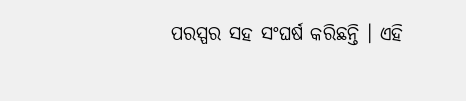ପରସ୍ପର ସହ ସଂଘର୍ଷ କରିଛନ୍ତି । ଏହି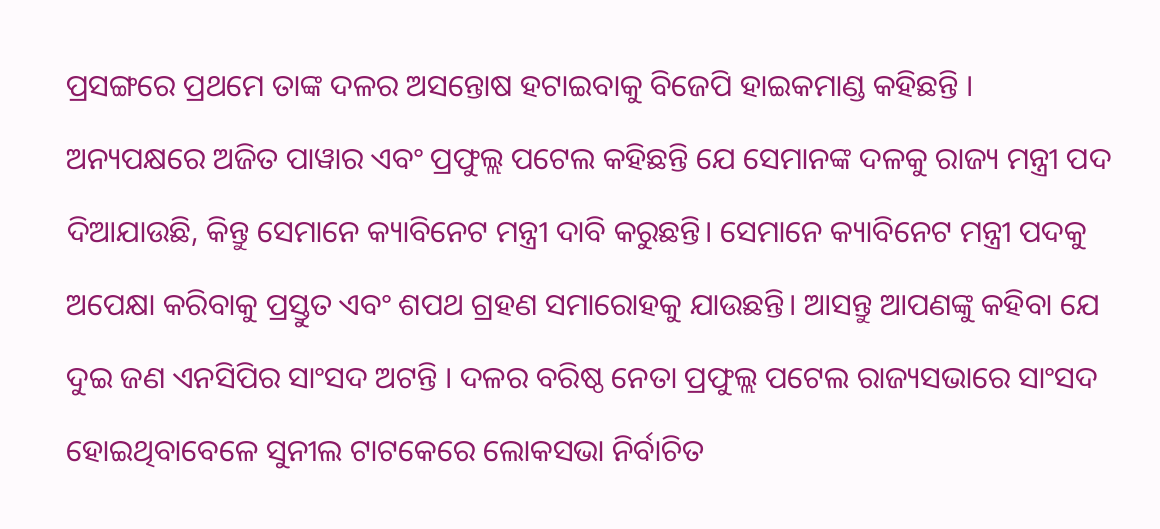ପ୍ରସଙ୍ଗରେ ପ୍ରଥମେ ତାଙ୍କ ଦଳର ଅସନ୍ତୋଷ ହଟାଇବାକୁ ବିଜେପି ହାଇକମାଣ୍ଡ କହିଛନ୍ତି । ଅନ୍ୟପକ୍ଷରେ ଅଜିତ ପାୱାର ଏବଂ ପ୍ରଫୁଲ୍ଲ ପଟେଲ କହିଛନ୍ତି ଯେ ସେମାନଙ୍କ ଦଳକୁ ରାଜ୍ୟ ମନ୍ତ୍ରୀ ପଦ ଦିଆଯାଉଛି, କିନ୍ତୁ ସେମାନେ କ୍ୟାବିନେଟ ମନ୍ତ୍ରୀ ଦାବି କରୁଛନ୍ତି। ସେମାନେ କ୍ୟାବିନେଟ ମନ୍ତ୍ରୀ ପଦକୁ ଅପେକ୍ଷା କରିବାକୁ ପ୍ରସ୍ତୁତ ଏବଂ ଶପଥ ଗ୍ରହଣ ସମାରୋହକୁ ଯାଉଛନ୍ତି। ଆସନ୍ତୁ ଆପଣଙ୍କୁ କହିବା ଯେ ଦୁଇ ଜଣ ଏନସିପିର ସାଂସଦ ଅଟନ୍ତି । ଦଳର ବରିଷ୍ଠ ନେତା ପ୍ରଫୁଲ୍ଲ ପଟେଲ ରାଜ୍ୟସଭାରେ ସାଂସଦ ହୋଇଥିବାବେଳେ ସୁନୀଲ ଟାଟକେରେ ଲୋକସଭା ନିର୍ବାଚିତ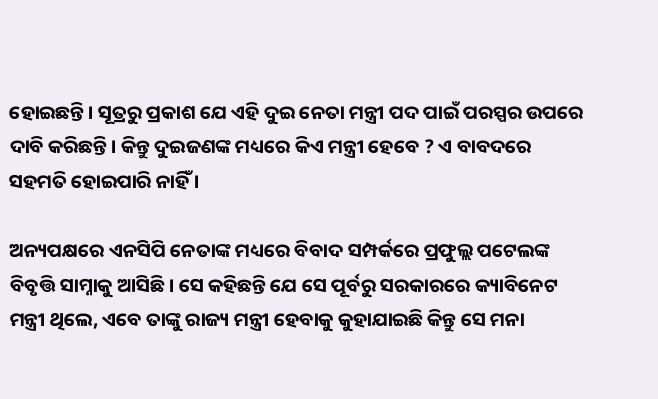ହୋଇଛନ୍ତି। ସୂତ୍ରରୁ ପ୍ରକାଶ ଯେ ଏହି ଦୁଇ ନେତା ମନ୍ତ୍ରୀ ପଦ ପାଇଁ ପରସ୍ପର ଉପରେ ଦାବି କରିଛନ୍ତି। କିନ୍ତୁ ଦୁଇଜଣଙ୍କ ମଧ୍ୟରେ କିଏ ମନ୍ତ୍ରୀ ହେବେ ? ଏ ବାବଦରେ ସହମତି ହୋଇପାରି ନାହିଁ ।

ଅନ୍ୟପକ୍ଷରେ ଏନସିପି ନେତାଙ୍କ ମଧ୍ୟରେ ବିବାଦ ସମ୍ପର୍କରେ ପ୍ରଫୁଲ୍ଲ ପଟେଲଙ୍କ ବିବୃତ୍ତି ସାମ୍ନାକୁ ଆସିଛି। ସେ କହିଛନ୍ତି ଯେ ସେ ପୂର୍ବରୁ ସରକାରରେ କ୍ୟାବିନେଟ ମନ୍ତ୍ରୀ ଥିଲେ, ଏବେ ତାଙ୍କୁ ରାଜ୍ୟ ମନ୍ତ୍ରୀ ହେବାକୁ କୁହାଯାଇଛି କିନ୍ତୁ ସେ ମନା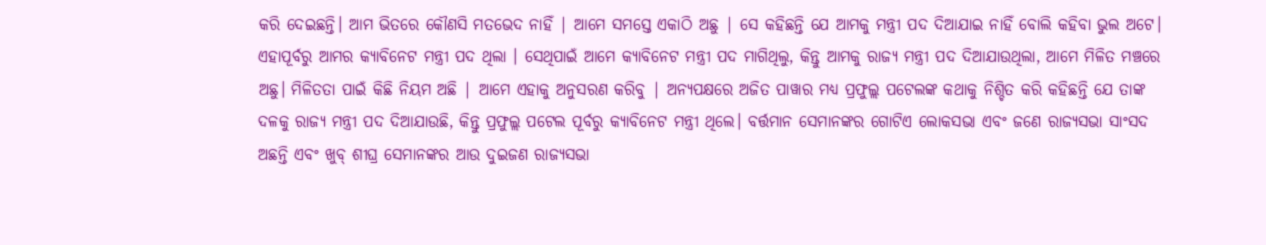କରି ଦେଇଛନ୍ତି। ଆମ ଭିତରେ କୌଣସି ମତଭେଦ ନାହିଁ | ଆମେ ସମସ୍ତେ ଏକାଠି ଅଛୁ | ସେ କହିଛନ୍ତି ଯେ ଆମକୁ ମନ୍ତ୍ରୀ ପଦ ଦିଆଯାଇ ନାହିଁ ବୋଲି କହିବା ଭୁଲ ଅଟେ। ଏହାପୂର୍ବରୁ ଆମର କ୍ୟାବିନେଟ ମନ୍ତ୍ରୀ ପଦ ଥିଲା । ସେଥିପାଇଁ ଆମେ କ୍ୟାବିନେଟ ମନ୍ତ୍ରୀ ପଦ ମାଗିଥିଲୁ, କିନ୍ତୁ ଆମକୁ ରାଜ୍ୟ ମନ୍ତ୍ରୀ ପଦ ଦିଆଯାଉଥିଲା, ଆମେ ମିଳିତ ମଞ୍ଚରେ ଅଛୁ। ମିଳିତତା ପାଇଁ କିଛି ନିୟମ ଅଛି | ଆମେ ଏହାକୁ ଅନୁସରଣ କରିବୁ | ଅନ୍ୟପକ୍ଷରେ ଅଜିତ ପାୱାର ମଧ୍ୟ ପ୍ରଫୁଲ୍ଲ ପଟେଲଙ୍କ କଥାକୁ ନିଶ୍ଚିତ କରି କହିଛନ୍ତି ଯେ ତାଙ୍କ ଦଳକୁ ରାଜ୍ୟ ମନ୍ତ୍ରୀ ପଦ ଦିଆଯାଉଛି, କିନ୍ତୁ ପ୍ରଫୁଲ୍ଲ ପଟେଲ ପୂର୍ବରୁ କ୍ୟାବିନେଟ ମନ୍ତ୍ରୀ ଥିଲେ। ବର୍ତ୍ତମାନ ସେମାନଙ୍କର ଗୋଟିଏ ଲୋକସଭା ଏବଂ ଜଣେ ରାଜ୍ୟସଭା ସାଂସଦ ଅଛନ୍ତି ଏବଂ ଖୁବ୍ ଶୀଘ୍ର ସେମାନଙ୍କର ଆଉ ଦୁଇଜଣ ରାଜ୍ୟସଭା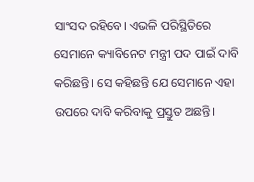ସାଂସଦ ରହିବେ। ଏଭଳି ପରିସ୍ଥିତିରେ ସେମାନେ କ୍ୟାବିନେଟ ମନ୍ତ୍ରୀ ପଦ ପାଇଁ ଦାବି କରିଛନ୍ତି। ସେ କହିଛନ୍ତି ଯେ ସେମାନେ ଏହା ଉପରେ ଦାବି କରିବାକୁ ପ୍ରସ୍ତୁତ ଅଛନ୍ତି।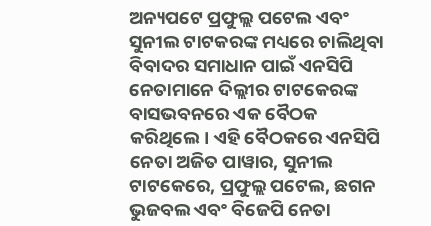ଅନ୍ୟପଟେ ପ୍ରଫୁଲ୍ଲ ପଟେଲ ଏବଂ ସୁନୀଲ ଟାଟକରଙ୍କ ମଧ୍ୟରେ ଚାଲିଥିବା ବିବାଦର ସମାଧାନ ପାଇଁ ଏନସିପି ନେତାମାନେ ଦିଲ୍ଲୀର ଟାଟକେରଙ୍କ ବାସଭବନରେ ଏକ ବୈଠକ କରିଥିଲେ। ଏହି ବୈଠକରେ ଏନସିପି ନେତା ଅଜିତ ପାୱାର, ସୁନୀଲ ଟାଟକେରେ, ପ୍ରଫୁଲ୍ଲ ପଟେଲ, ଛଗନ ଭୁଜବଲ ଏବଂ ବିଜେପି ନେତା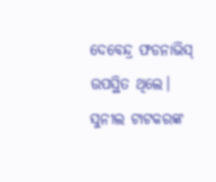ଦେବେନ୍ଦ୍ର ଫଡନାଭିସ୍ ଉପସ୍ଥିତ ଥିଲେ। ସୁନୀଲ ଟାଟକରଙ୍କ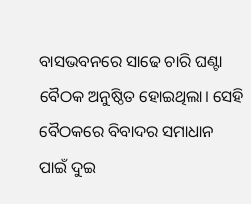ବାସଭବନରେ ସାଢେ ଚାରି ଘଣ୍ଟା ବୈଠକ ଅନୁଷ୍ଠିତ ହୋଇଥିଲା। ସେହି ବୈଠକରେ ବିବାଦର ସମାଧାନ ପାଇଁ ଦୁଇ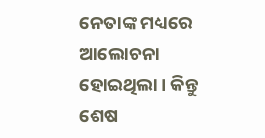ନେତାଙ୍କ ମଧ୍ୟରେ ଆଲୋଚନା ହୋଇଥିଲା। କିନ୍ତୁ ଶେଷ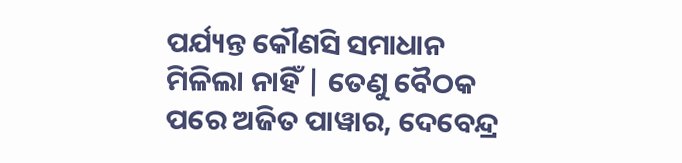ପର୍ଯ୍ୟନ୍ତ କୌଣସି ସମାଧାନ ମିଳିଲା ନାହିଁ | ତେଣୁ ବୈଠକ ପରେ ଅଜିତ ପାୱାର, ଦେବେନ୍ଦ୍ର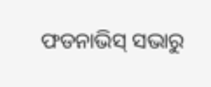ଫଡନାଭିସ୍ ସଭାରୁ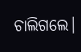ଚାଲିଗଲେ।